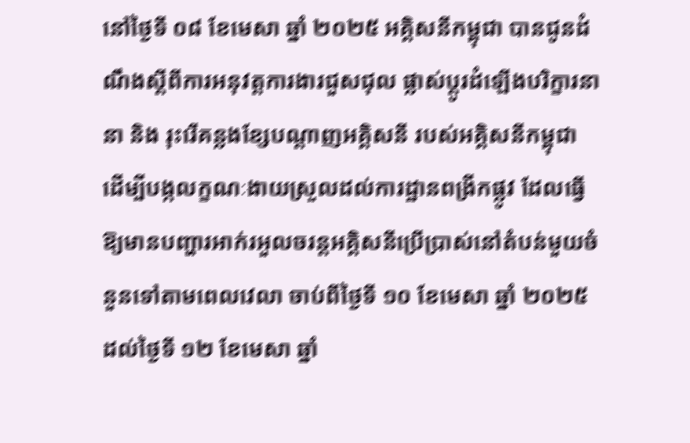នៅថ្ងៃទី ០៨ ខែមេសា ឆ្នាំ ២០២៥ អគ្គិសនីកម្ពុជា បានជូនដំណឹងស្ដីពីការអនុវត្តការងារជួសជុល ផ្លាស់ប្ដូរដំឡើងបរិក្ខារនានា និង រុះរើគន្លងខ្សែបណ្ដាញអគ្គិសនី របស់អគ្គិសនីកម្ពុជា ដើម្បីបង្កលក្ខណៈងាយស្រួលដល់ការដ្ឋានពង្រីកផ្លូវ ដែលធ្វើឱ្យមានបញ្ហារអាក់រអួលចរន្តអគ្គិសនីប្រើប្រាស់នៅតំបន់មួយចំនួនទៅតាមពេលវេលា ចាប់ពីថ្ងៃទី ១០ ខែមេសា ឆ្នាំ ២០២៥ ដល់ថ្ងៃទី ១២ ខែមេសា ឆ្នាំ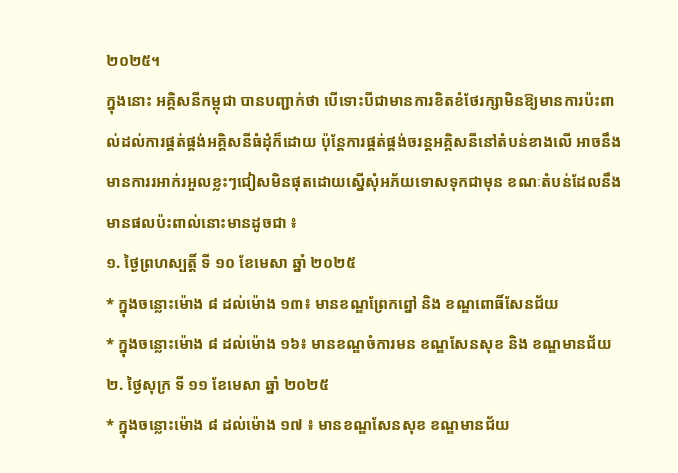២០២៥។
ក្នុងនោះ អគ្គិសនីកម្ពុជា បានបញ្ជាក់ថា បើទោះបីជាមានការខិតខំថែរក្សាមិនឱ្យមានការប៉ះពាល់ដល់ការផ្គត់ផ្គង់អគ្គិសនីធំដុំក៏ដោយ ប៉ុន្តែការផ្គត់ផ្គង់ចរន្តអគ្គិសនីនៅតំបន់ខាងលើ អាចនឹងមានការរអាក់រអួលខ្លះៗជៀសមិនផុតដោយស្នើសុំអភ័យទោសទុកជាមុន ខណៈតំបន់ដែលនឹងមានផលប៉ះពាល់នោះមានដូចជា ៖
១. ថ្ងៃព្រហស្បត្តិ៍ ទី ១០ ខែមេសា ឆ្នាំ ២០២៥
* ក្នុងចន្លោះម៉ោង ៨ ដល់ម៉ោង ១៣៖ មានខណ្ឌព្រែកព្នៅ និង ខណ្ឌពោធិ៍សែនជ័យ
* ក្នុងចន្លោះម៉ោង ៨ ដល់ម៉ោង ១៦៖ មានខណ្ឌចំការមន ខណ្ឌសែនសុខ និង ខណ្ឌមានជ័យ
២. ថ្ងៃសុក្រ ទី ១១ ខែមេសា ឆ្នាំ ២០២៥
* ក្នុងចន្លោះម៉ោង ៨ ដល់ម៉ោង ១៧ ៖ មានខណ្ឌសែនសុខ ខណ្ឌមានជ័យ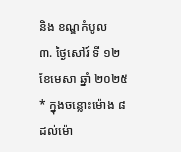និង ខណ្ឌកំបូល
៣. ថ្ងៃសៅរ៍ ទី ១២ ខែមេសា ឆ្នាំ ២០២៥
* ក្នុងចន្លោះម៉ោង ៨ ដល់ម៉ោ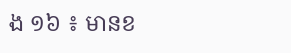ង ១៦ ៖ មានខ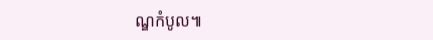ណ្ឌកំបូល៕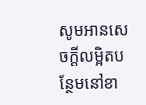សូមអានសេចក្ដីលម្អិតបន្ថែមនៅខា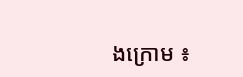ងក្រោម ៖